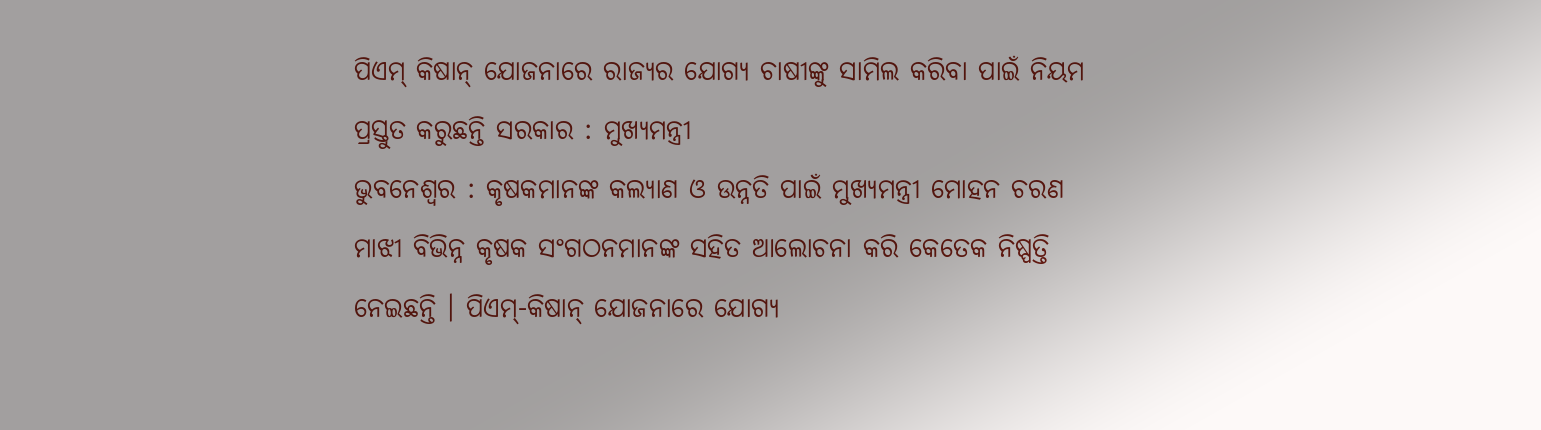ପିଏମ୍ କିଷାନ୍ ଯୋଜନାରେ ରାଜ୍ୟର ଯୋଗ୍ୟ ଚାଷୀଙ୍କୁ ସାମିଲ କରିବା ପାଇଁ ନିୟମ ପ୍ରସ୍ତୁତ କରୁଛନ୍ତି ସରକାର : ମୁଖ୍ୟମନ୍ତ୍ରୀ
ଭୁବନେଶ୍ୱର : କୃଷକମାନଙ୍କ କଲ୍ୟାଣ ଓ ଉନ୍ନତି ପାଇଁ ମୁଖ୍ୟମନ୍ତ୍ରୀ ମୋହନ ଚରଣ ମାଝୀ ବିଭିନ୍ନ କୃଷକ ସଂଗଠନମାନଙ୍କ ସହିତ ଆଲୋଚନା କରି କେତେକ ନିଷ୍ପତ୍ତି ନେଇଛନ୍ତି । ପିଏମ୍-କିଷାନ୍ ଯୋଜନାରେ ଯୋଗ୍ୟ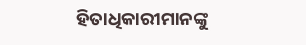ହିତାଧିକାରୀମାନଙ୍କୁ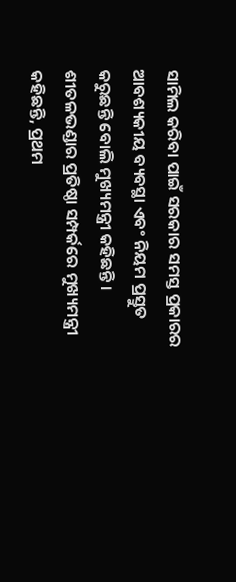ସାମିଲ କରିବା ପାଇଁ ସରକାର ସମସ୍ତ ପ୍ରକାରର ଆବଶ୍ୟକୀୟ ବ୍ୟବସ୍ଥା ଏବଂ ନିୟମ ପ୍ରସ୍ତୁତ କରୁଛନ୍ତି ବୋଲି ମୁଖ୍ୟମନ୍ତ୍ରୀ କହିଛନ୍ତି । ଶୀତଳଭଣ୍ଡାର ପ୍ରତିଷ୍ଠା ସମ୍ପର୍କରେ ମୁଖ୍ୟମନ୍ତ୍ରୀ କହିଛନ୍ତି, ପ୍ରଥମ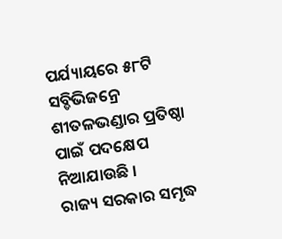ପର୍ଯ୍ୟାୟରେ ୫୮ଟି ସବ୍ଡିଭିଜନ୍ରେ ଶୀତଳଭଣ୍ଡାର ପ୍ରତିଷ୍ଠା ପାଇଁ ପଦକ୍ଷେପ ନିଆଯାଉଛି ।
ରାଜ୍ୟ ସରକାର ସମୃଦ୍ଧ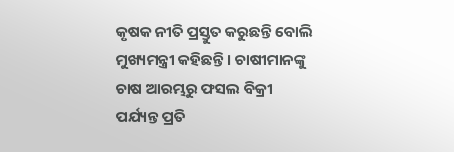କୃଷକ ନୀତି ପ୍ରସ୍ତୁତ କରୁଛନ୍ତି ବୋଲି ମୁଖ୍ୟମନ୍ତ୍ରୀ କହିଛନ୍ତି । ଚାଷୀମାନଙ୍କୁ ଚାଷ ଆରମ୍ଭରୁ ଫସଲ ବିକ୍ରୀ ପର୍ଯ୍ୟନ୍ତ ପ୍ରତି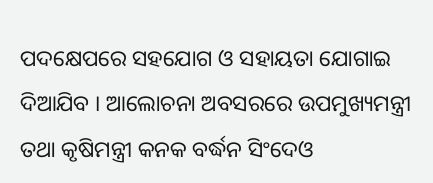ପଦକ୍ଷେପରେ ସହଯୋଗ ଓ ସହାୟତା ଯୋଗାଇ ଦିଆଯିବ । ଆଲୋଚନା ଅବସରରେ ଉପମୁଖ୍ୟମନ୍ତ୍ରୀ ତଥା କୃଷିମନ୍ତ୍ରୀ କନକ ବର୍ଦ୍ଧନ ସିଂଦେଓ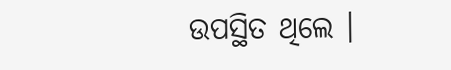ଉପସ୍ଥିତ ଥିଲେ ।